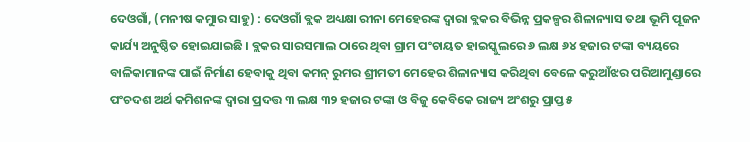ଦେଓଗାଁ, (ମନୀଷ କମୁାର ସାହୁ) : ଦେଓଗାଁ ବ୍ଲକ ଅଧ୍ୟକ୍ଷା ରୀନା ମେହେରଙ୍କ ଦ୍ୱାରା ବ୍ଲକର ବିଭିନ୍ନ ପ୍ରକଳ୍ପର ଶିଳାନ୍ୟାସ ତଥା ଭୂମି ପୂଜନ କାର୍ଯ୍ୟ ଅନୁଷ୍ଠିତ ହୋଇଯାଇଛି । ବ୍ଲକର ସାରସମାଲ ଠାରେ ଥିବା ଗ୍ରାମ ପଂଚାୟତ ହାଇସ୍କୁଲରେ ୬ ଲକ୍ଷ ୬୪ ହଜାର ଟଙ୍କା ବ୍ୟୟରେ ବାଳିକାମାନଙ୍କ ପାଇଁ ନିର୍ମାଣ ହେବାକୁ ଥିବା କମନ୍ ରୁମର ଶ୍ରୀମତୀ ମେହେର ଶିଳାନ୍ୟାସ କରିଥିବା ବେଳେ କରୁଆଁଝର ପରିଆମୁଣ୍ଡାରେ ପଂଚଦଶ ଅର୍ଥ କମିଶନଙ୍କ ଦ୍ୱାରା ପ୍ରଦତ୍ତ ୩ ଲକ୍ଷ ୩୨ ହଜାର ଟଙ୍କା ଓ ବିଜୁ କେବିକେ ରାଜ୍ୟ ଅଂଶରୁ ପ୍ରାପ୍ତ ୫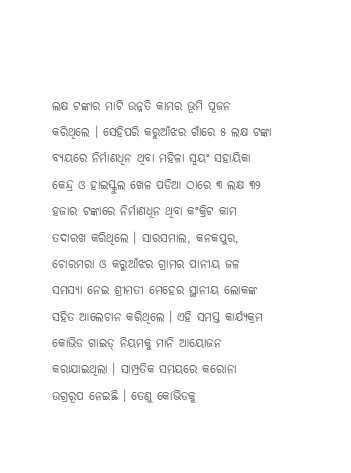ଲକ୍ଷ ଟଙ୍କାର ମାଟି ଉନ୍ନତି କାମର ଭୂମି ପୂଜନ କରିଥିଲେ । ସେହିପରି କରୁଆଁଝର ଗାଁରେ ୫ ଲକ୍ଷ ଟଙ୍କା ବ୍ୟୟରେ ନିର୍ମାଣଧିନ ଥିବା ମହିଳା ସ୍ୱୟଂ ସହାୟିକା କେନ୍ଦ୍ର ଓ ହାଇସ୍କୁଲ ଖେଳ ପଡିଆ ଠାରେ ୩ ଲକ୍ଷ ୩୨ ହଜାର ଟଙ୍କାରେ ନିର୍ମାଣଧିନ ଥିବା କଂକ୍ରିଟ କାମ ତଦାରଖ କରିଥିଲେ । ସାରସମାଲ, କନକପୁର, ଚୋରମରା ଓ କରୁଆଁଝର ଗ୍ରାମର ପାନୀୟ ଜଳ ସମସ୍ୟା ନେଇ ଶ୍ରୀମତୀ ମେହେର ସ୍ଥାନୀୟ ଲୋକଙ୍କ ସହିତ ଆଲେଚାନ କରିଥିଲେ । ଏହି ସମସ୍ତ କାର୍ଯ୍ୟକ୍ରମ କୋଭିଡ ଗାଇଡ୍ ନିୟମକୁ ମାନି ଆୟୋଜନ କରାଯାଇଥିଲା । ସାମ୍ପ୍ରତିକ ସମୟରେ କରୋନା ଉଗ୍ରରୂପ ନେଇଛି । ତେଣୁ କୋଭିଡକୁ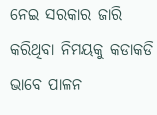ନେଇ ସରକାର ଜାରି କରିଥିବା ନିମୟକୁ କଡାକଡି ଭାବେ ପାଳନ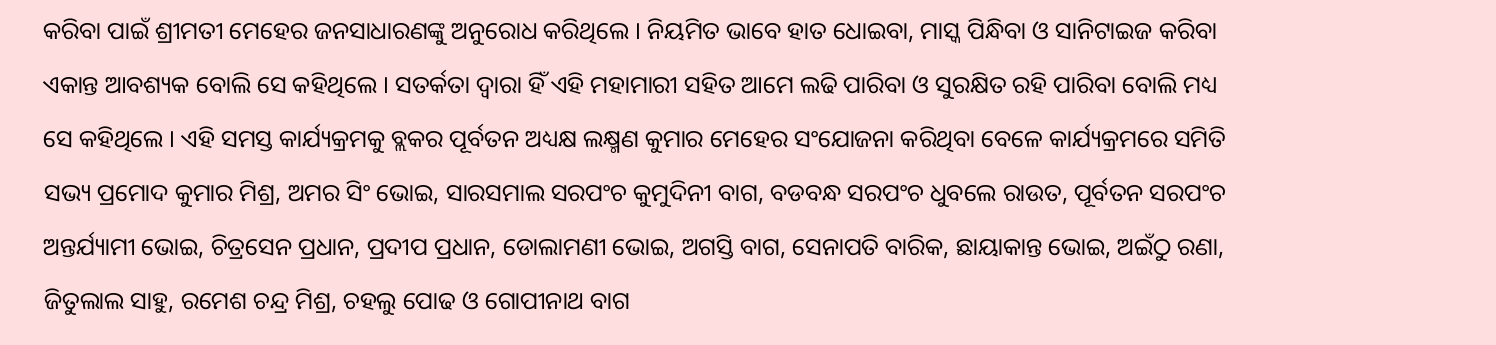କରିବା ପାଇଁ ଶ୍ରୀମତୀ ମେହେର ଜନସାଧାରଣଙ୍କୁ ଅନୁରୋଧ କରିଥିଲେ । ନିୟମିତ ଭାବେ ହାତ ଧୋଇବା, ମାସ୍କ ପିନ୍ଧିବା ଓ ସାନିଟାଇଜ କରିବା ଏକାନ୍ତ ଆବଶ୍ୟକ ବୋଲି ସେ କହିଥିଲେ । ସତର୍କତା ଦ୍ୱାରା ହିଁ ଏହି ମହାମାରୀ ସହିତ ଆମେ ଲଢି ପାରିବା ଓ ସୁରକ୍ଷିତ ରହି ପାରିବା ବୋଲି ମଧ୍ୟ ସେ କହିଥିଲେ । ଏହି ସମସ୍ତ କାର୍ଯ୍ୟକ୍ରମକୁ ବ୍ଲକର ପୂର୍ବତନ ଅଧ୍ୟକ୍ଷ ଲକ୍ଷ୍ମଣ କୁମାର ମେହେର ସଂଯୋଜନା କରିଥିବା ବେଳେ କାର୍ଯ୍ୟକ୍ରମରେ ସମିତି ସଭ୍ୟ ପ୍ରମୋଦ କୁମାର ମିଶ୍ର, ଅମର ସିଂ ଭୋଇ, ସାରସମାଲ ସରପଂଚ କୁମୁଦିନୀ ବାଗ, ବଡବନ୍ଧ ସରପଂଚ ଧୁବଲେ ରାଉତ, ପୂର୍ବତନ ସରପଂଚ ଅନ୍ତର୍ଯ୍ୟାମୀ ଭୋଇ, ଚିତ୍ରସେନ ପ୍ରଧାନ, ପ୍ରଦୀପ ପ୍ରଧାନ, ଡୋଲାମଣୀ ଭୋଇ, ଅଗସ୍ତି ବାଗ, ସେନାପତି ବାରିକ, ଛାୟାକାନ୍ତ ଭୋଇ, ଅଇଁଠୁ ରଣା, ଜିତୁଲାଲ ସାହୁ, ରମେଶ ଚନ୍ଦ୍ର ମିଶ୍ର, ଚହଲୁ ପୋଢ ଓ ଗୋପୀନାଥ ବାଗ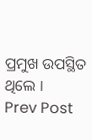ପ୍ରମୁଖ ଉପସ୍ଥିତ ଥିଲେ ।
Prev Post